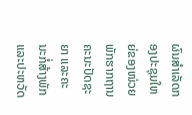ຜົນສໍາເລັດກອງປະຊຸມໃຫຍ່ຂອງໜ່ວຍພັກຮາກຖານຄະນະປັດຊະຍາ ແລະຄະນະກໍ່ສ້າງພັກ ແລະປະຫວັດ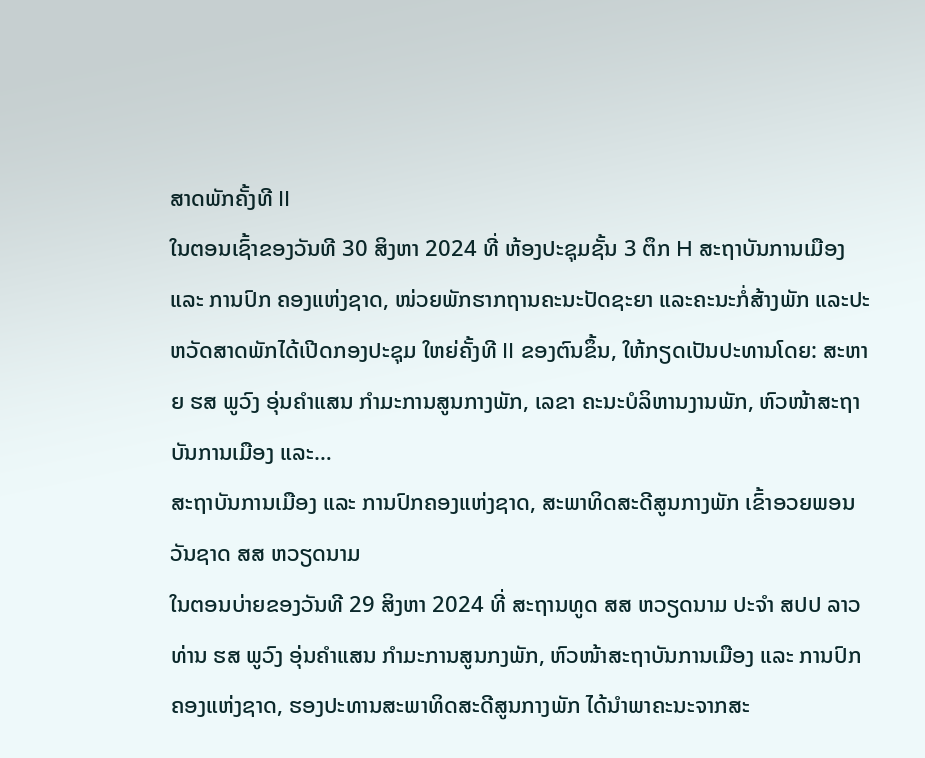ສາດພັກຄັ້ງທີ II
ໃນຕອນເຊົ້າຂອງວັນທີ 30 ສິງຫາ 2024 ທີ່ ຫ້ອງປະຊຸມຊັ້ນ 3 ຕຶກ H ສະຖາບັນການເມືອງ ແລະ ການປົກ ຄອງແຫ່ງຊາດ, ໜ່ວຍພັກຮາກຖານຄະນະປັດຊະຍາ ແລະຄະນະກໍ່ສ້າງພັກ ແລະປະຫວັດສາດພັກໄດ້ເປີດກອງປະຊຸມ ໃຫຍ່ຄັ້ງທີ II ຂອງຕົນຂຶ້ນ, ໃຫ້ກຽດເປັນປະທານໂດຍ: ສະຫາຍ ຮສ ພູວົງ ອຸ່ນຄໍາແສນ ກຳມະການສູນກາງພັກ, ເລຂາ ຄະນະບໍລິຫານງານພັກ, ຫົວໜ້າສະຖາບັນການເມືອງ ແລະ…
ສະຖາບັນການເມືອງ ແລະ ການປົກຄອງແຫ່ງຊາດ, ສະພາທິດສະດີສູນກາງພັກ ເຂົ້າອວຍພອນ ວັນຊາດ ສສ ຫວຽດນາມ
ໃນຕອນບ່າຍຂອງວັນທີ 29 ສິງຫາ 2024 ທີ່ ສະຖານທູດ ສສ ຫວຽດນາມ ປະຈໍາ ສປປ ລາວ ທ່ານ ຮສ ພູວົງ ອຸ່ນຄໍາແສນ ກຳມະການສູນກງພັກ, ຫົວໜ້າສະຖາບັນການເມືອງ ແລະ ການປົກຄອງແຫ່ງຊາດ, ຮອງປະທານສະພາທິດສະດີສູນກາງພັກ ໄດ້ນໍາພາຄະນະຈາກສະ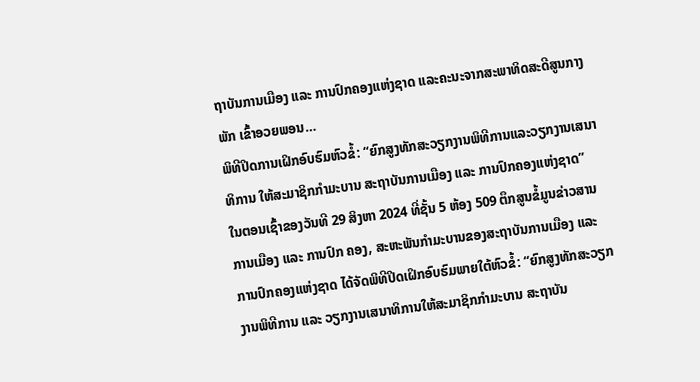ຖາບັນການເມືອງ ແລະ ການປົກຄອງແຫ່ງຊາດ ແລະຄະນະຈາກສະພາທິດສະດີສູນກາງພັກ ເຂົ້າອວຍພອນ…
ພິທີປິດການເຝິກອົບຮົມຫົວຂໍ້: “ຍົກສູງທັກສະວຽກງານພິທີການແລະວຽກງານເສນາທິການ ໃຫ້ສະມາຊິກກໍາມະບານ ສະຖາບັນການເມືອງ ແລະ ການປົກຄອງແຫ່ງຊາດ”
ໃນຕອນເຊົ້າຂອງວັນທີ 29 ສິງຫາ 2024 ທີ່ຊັ້ນ 5 ຫ້ອງ 509 ຕຶກສູນຂໍ້ມູນຂ່າວສານການເມືອງ ແລະ ການປົກ ຄອງ, ສະຫະພັນກໍາມະບານຂອງສະຖາບັນການເມືອງ ແລະ ການປົກຄອງແຫ່ງຊາດ ໄດ້ຈັດພິທີປິດເຝິກອົບຮົມພາຍໃຕ້ຫົວຂໍ້: “ຍົກສູງທັກສະວຽກງານພິທີການ ແລະ ວຽກງານເສນາທິການໃຫ້ສະມາຊິກກໍາມະບານ ສະຖາບັນ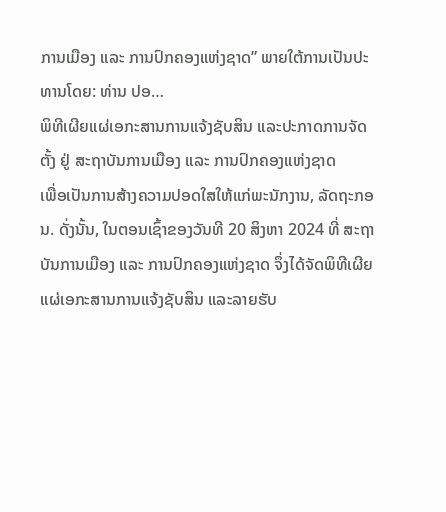ການເມືອງ ແລະ ການປົກຄອງແຫ່ງຊາດ” ພາຍໃຕ້ການເປັນປະທານໂດຍ: ທ່ານ ປອ…
ພິທີເຜີຍແຜ່ເອກະສານການແຈ້ງຊັບສິນ ແລະປະກາດການຈັດຕັ້ງ ຢູ່ ສະຖາບັນການເມືອງ ແລະ ການປົກຄອງແຫ່ງຊາດ
ເພື່ອເປັນການສ້າງຄວາມປອດໃສໃຫ້ແກ່ພະນັກງານ, ລັດຖະກອນ. ດັ່ງນັ້ນ, ໃນຕອນເຊົ້າຂອງວັນທີ 20 ສິງຫາ 2024 ທີ່ ສະຖາບັນການເມືອງ ແລະ ການປົກຄອງແຫ່ງຊາດ ຈຶ່ງໄດ້ຈັດພິທີເຜີຍແຜ່ເອກະສານການແຈ້ງຊັບສິນ ແລະລາຍຮັບ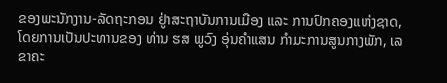ຂອງພະນັກງານ-ລັດຖະກອນ ຢູ່າສະຖາບັນການເມືອງ ແລະ ການປົກຄອງແຫ່ງຊາດ, ໂດຍການເປັນປະທານຂອງ ທ່ານ ຮສ ພູວົງ ອຸ່ນຄໍາແສນ ກໍາມະການສູນກາງພັກ, ເລຂາຄະ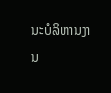ນະບໍລິຫານງານ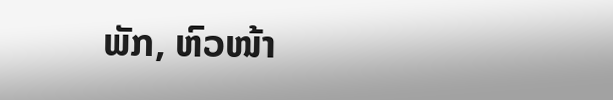ພັກ, ຫົວໜ້າ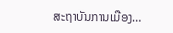ສະຖາບັນການເມືອງ…